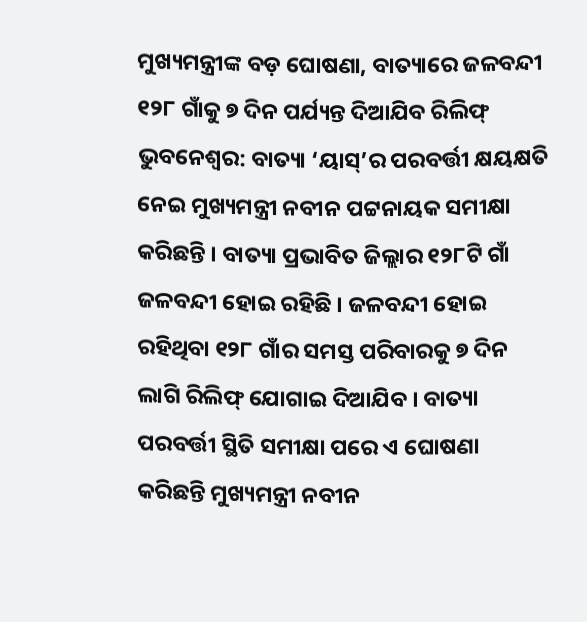ମୁଖ୍ୟମନ୍ତ୍ରୀଙ୍କ ବଡ଼ ଘୋଷଣା, ବାତ୍ୟାରେ ଜଳବନ୍ଦୀ ୧୨୮ ଗାଁକୁ ୭ ଦିନ ପର୍ଯ୍ୟନ୍ତ ଦିଆଯିବ ରିଲିଫ୍
ଭୁବନେଶ୍ୱର: ବାତ୍ୟା ‘ୟାସ୍’ର ପରବର୍ତ୍ତୀ କ୍ଷୟକ୍ଷତି ନେଇ ମୁଖ୍ୟମନ୍ତ୍ରୀ ନବୀନ ପଟ୍ଟନାୟକ ସମୀକ୍ଷା କରିଛନ୍ତି । ବାତ୍ୟା ପ୍ରଭାବିତ ଜିଲ୍ଲାର ୧୨୮ଟି ଗାଁ ଜଳବନ୍ଦୀ ହୋଇ ରହିଛି । ଜଳବନ୍ଦୀ ହୋଇ ରହିଥିବା ୧୨୮ ଗାଁର ସମସ୍ତ ପରିବାରକୁ ୭ ଦିନ ଲାଗି ରିଲିଫ୍ ଯୋଗାଇ ଦିଆଯିବ । ବାତ୍ୟା ପରବର୍ତ୍ତୀ ସ୍ଥିତି ସମୀକ୍ଷା ପରେ ଏ ଘୋଷଣା କରିଛନ୍ତି ମୁଖ୍ୟମନ୍ତ୍ରୀ ନବୀନ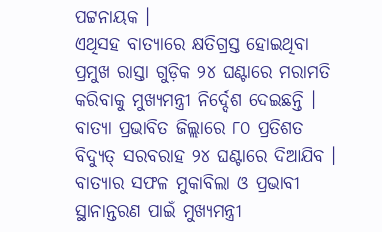ପଟ୍ଟନାୟକ ।
ଏଥିସହ ବାତ୍ୟାରେ କ୍ଷତିଗ୍ରସ୍ତ ହୋଇଥିବା ପ୍ରମୁଖ ରାସ୍ତା ଗୁଡ଼ିକ ୨୪ ଘଣ୍ଟାରେ ମରାମତି କରିବାକୁ ମୁଖ୍ୟମନ୍ତ୍ରୀ ନିର୍ଦ୍ଦେଶ ଦେଇଛନ୍ତି । ବାତ୍ୟା ପ୍ରଭାବିତ ଜିଲ୍ଲାରେ ୮୦ ପ୍ରତିଶତ ବିଦ୍ୟୁତ୍ ସରବରାହ ୨୪ ଘଣ୍ଟାରେ ଦିଆଯିବ । ବାତ୍ୟାର ସଫଳ ମୁକାବିଲା ଓ ପ୍ରଭାବୀ ସ୍ଥାନାନ୍ତରଣ ପାଇଁ ମୁଖ୍ୟମନ୍ତ୍ରୀ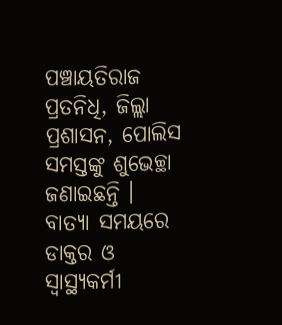ପଞ୍ଚାୟତିରାଜ ପ୍ରତନିଧି, ଜିଲ୍ଲା ପ୍ରଶାସନ, ପୋଲିସ ସମସ୍ତଙ୍କୁ ଶୁଭେଚ୍ଛା ଜଣାଇଛନ୍ତି ।
ବାତ୍ୟା ସମୟରେ ଡାକ୍ତର ଓ ସ୍ୱାସ୍ଥ୍ୟକର୍ମୀ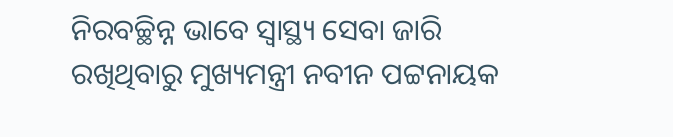ନିରବଚ୍ଛିନ୍ନ ଭାବେ ସ୍ୱାସ୍ଥ୍ୟ ସେବା ଜାରି ରଖିଥିବାରୁ ମୁଖ୍ୟମନ୍ତ୍ରୀ ନବୀନ ପଟ୍ଟନାୟକ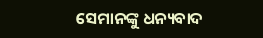ସେମାନଙ୍କୁ ଧନ୍ୟବାଦ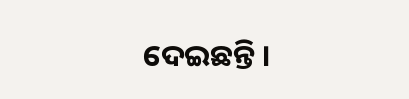ଦେଇଛନ୍ତି ।